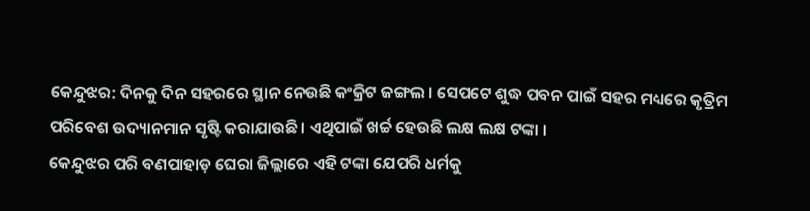କେନ୍ଦୁଝର: ଦିନକୁ ଦିନ ସହରରେ ସ୍ଥାନ ନେଉଛି କଂକ୍ରିଟ ଜଙ୍ଗଲ । ସେପଟେ ଶୁଦ୍ଧ ପବନ ପାଇଁ ସହର ମଧ୍ୟରେ କୃତ୍ରିମ ପରିବେଶ ଉଦ୍ୟାନମାନ ସୃଷ୍ଟି କରାଯାଉଛି । ଏଥିପାଇଁ ଖର୍ଚ୍ଚ ହେଉଛି ଲକ୍ଷ ଲକ୍ଷ ଟଙ୍କା ।
କେନ୍ଦୁଝର ପରି ବଣପାହାଡ଼ ଘେରା ଜିଲ୍ଲାରେ ଏହି ଟଙ୍କା ଯେପରି ଧର୍ମକୁ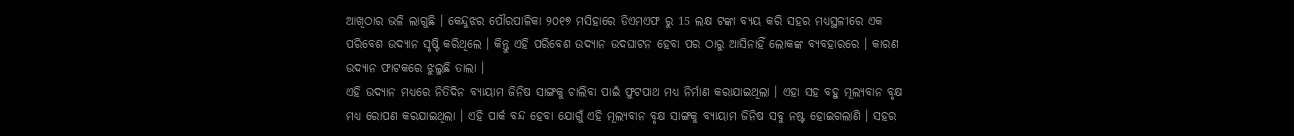ଆଖିଠାର ଭଳି ଲାଗୁଛି । କେନ୍ଦୁଝର ପୌରପାଳିକା ୨୦୧୭ ମସିହାରେ ଡିଏମଏଫ ରୁ 15 ଲକ୍ଷ ଟଙ୍କା ବ୍ୟୟ କରି ସହର ମଧ୍ୟସ୍ଥଳୀରେ ଏକ ପରିବେଶ ଉଦ୍ୟାନ ସୃଷ୍ଟି କରିଥିଲେ । କିନ୍ତୁ ଏହି ପରିବେଶ ଉଦ୍ୟାନ ଉଦଘାଟନ ହେବା ପର ଠାରୁ ଆସିନାହିଁ ଲୋକଙ୍କ ବ୍ୟବହାରରେ । କାରଣ ଉଦ୍ୟାନ ଫାଟକରେ ଝୁଲୁଛି ତାଲା ।
ଏହି ଉଦ୍ୟାନ ମଧ୍ୟରେ ନିତିଦିନ ବ୍ୟାୟାମ ଜିନିଷ ସାଙ୍ଗକୁ ଚାଲିବା ପାଇଁ ଫୁଟପାଥ ମଧ୍ୟ ନିର୍ମାଣ କରାଯାଇଥିଲା । ଏହା ସହ ବହୁ ମୂଲ୍ୟବାନ ବୃକ୍ଷ ମଧ୍ୟ ରୋପଣ କରଯାଇଥିଲା । ଏହି ପାର୍କ ବନ୍ଦ ହେବା ଯୋଗୁଁ ଏହି ମୂଲ୍ୟବାନ ବୃକ୍ଷ ସାଙ୍ଗକୁ ବ୍ୟାୟାମ ଜିନିଷ ସବୁ ନଷ୍ଟ ହୋଇଗଲାଣି । ସହର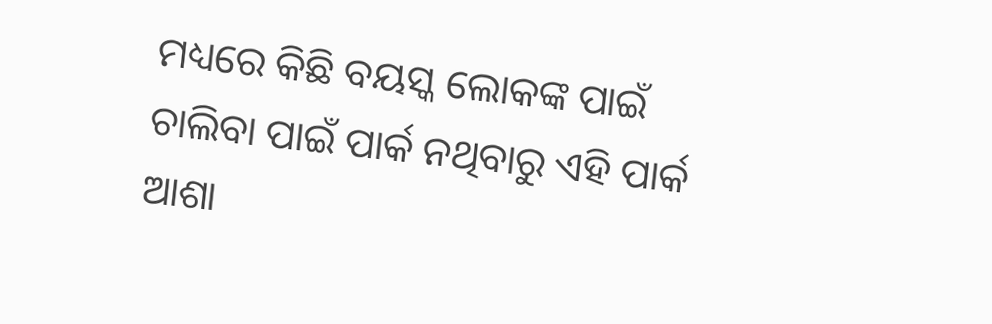ମଧ୍ୟରେ କିଛି ବୟସ୍କ ଲୋକଙ୍କ ପାଇଁ ଚାଲିବା ପାଇଁ ପାର୍କ ନଥିବାରୁ ଏହି ପାର୍କ ଆଶା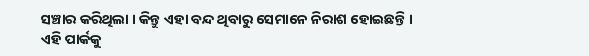ସଞ୍ଚାର କରିଥିଲା । କିନ୍ତୁ ଏହା ବନ୍ଦ ଥିବାରୁ ସେମାନେ ନିରାଶ ହୋଇଛନ୍ତି ।
ଏହି ପାର୍କକୁ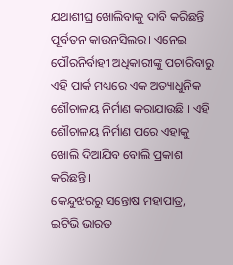ଯଥାଶୀଘ୍ର ଖୋଲିବାକୁ ଦାବି କରିଛନ୍ତି ପୂର୍ବତନ କାଉନସିଲର। ଏନେଇ ପୌରନିର୍ବାହୀ ଅଧିକାରୀଙ୍କୁ ପଚାରିବାରୁ ଏହି ପାର୍କ ମଧ୍ୟରେ ଏକ ଅତ୍ୟାଧୁନିକ ଶୌଚାଳୟ ନିର୍ମାଣ କରାଯାଉଛି । ଏହି ଶୌଚାଳୟ ନିର୍ମାଣ ପରେ ଏହାକୁ ଖୋଲି ଦିଆଯିବ ବୋଲି ପ୍ରକାଶ କରିଛନ୍ତି।
କେନ୍ଦୁଝରରୁ ସନ୍ତୋଷ ମହାପାତ୍ର, ଇଟିଭି ଭାରତ